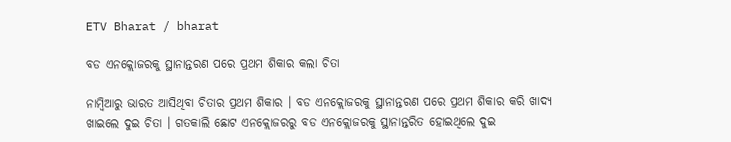ETV Bharat / bharat

ବଡ ଏନକ୍ଲୋଜରକୁ ସ୍ଥାନାନ୍ତରଣ ପରେ ପ୍ରଥମ ଶିକାର କଲା ଚିତା

ନାମ୍ବିଆରୁ ଭାରତ ଆସିଥିବା ଚିତାର ପ୍ରଥମ ଶିକାର । ବଡ ଏନକ୍ଲୋଜରକୁ ସ୍ଥାନାନ୍ତରଣ ପରେ ପ୍ରଥମ ଶିକାର କରି ଖାଦ୍ୟ ଖାଇଲେ ଦୁଇ ଚିତା । ଗତକାଲି ଛୋଟ ଏନକ୍ଲୋଜରରୁ ବଡ ଏନକ୍ଲୋଜରକୁ ସ୍ଥାନାନ୍ତରିତ ହୋଇଥିଲେ ଦୁଇ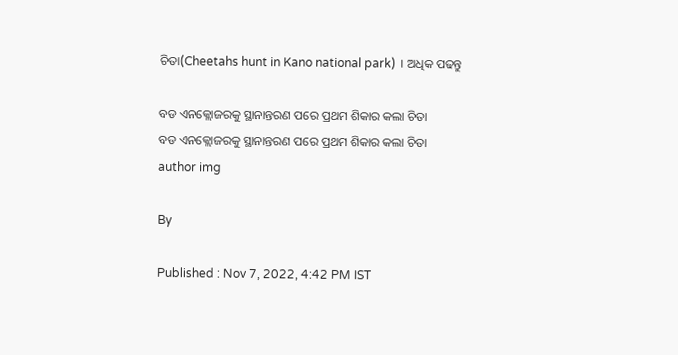ଚିତା(Cheetahs hunt in Kano national park) । ଅଧିକ ପଢନ୍ତୁ

ବଡ ଏନକ୍ଲୋଜରକୁ ସ୍ଥାନାନ୍ତରଣ ପରେ ପ୍ରଥମ ଶିକାର କଲା ଚିତା
ବଡ ଏନକ୍ଲୋଜରକୁ ସ୍ଥାନାନ୍ତରଣ ପରେ ପ୍ରଥମ ଶିକାର କଲା ଚିତା
author img

By

Published : Nov 7, 2022, 4:42 PM IST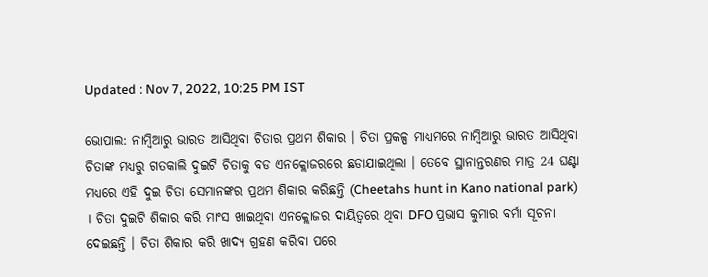Updated : Nov 7, 2022, 10:25 PM IST

ଭୋପାଲ: ନାମ୍ବିଆରୁ ଭାରତ ଆସିଥିବା ଚିତାର ପ୍ରଥମ ଶିକାର । ଚିତା ପ୍ରକଳ୍ପ ମାଧ୍ୟମରେ ନାମ୍ବିଆରୁ ଭାରତ ଆସିଥିବା ଚିତାଙ୍କ ମଧ୍ୟରୁ ଗତକାଲି ଦୁଇଟି ଚିତାକୁ ବଡ ଏନକ୍ଲୋଜରରେ ଛଡାଯାଇଥିଲା । ତେବେ ସ୍ଥାନାନ୍ତରଣର ମାତ୍ର 24 ଘଣ୍ଟା ମଧ୍ୟରେ ଏହି ଦୁଇ ଚିତା ସେମାନଙ୍କର ପ୍ରଥମ ଶିକାର କରିଛନ୍ତି (Cheetahs hunt in Kano national park) । ଚିତା ଦୁଇଟି ଶିକାର କରି ମାଂସ ଖାଇଥିବା ଏନକ୍ଲୋଜର ଦାୟିତ୍ବରେ ଥିବା DFO ପ୍ରଭାସ କୁମାର ବର୍ମା ସୂଚନା ଦେଇଛନ୍ତି । ଚିତା ଶିକାର କରି ଖାଦ୍ୟ ଗ୍ରହଣ କରିବା ପରେ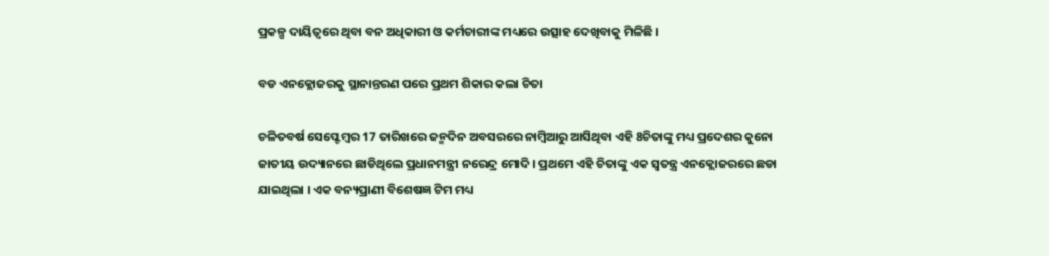ପ୍ରକଳ୍ପ ଦାୟିତ୍ବରେ ଥିବା ବନ ଅଧିକାରୀ ଓ କର୍ମଚାରୀଙ୍କ ମଧ୍ୟରେ ଉତ୍ସାହ ଦେଖିବାକୁ ମିଳିଛି ।

ବଡ ଏନକ୍ଲୋଜରକୁ ସ୍ଥାନାନ୍ତରଣ ପରେ ପ୍ରଥମ ଶିକାର କଲା ଚିତା

ଚଳିତବର୍ଷ ସେପ୍ଟେମ୍ବର 17 ତାରିଖରେ ଜନ୍ମଦିନ ଅବସରରେ ନାମ୍ବିଆରୁ ଆସିଥିବା ଏହି 8ଚିତାଙ୍କୁ ମଧ୍ୟ ପ୍ରଦେଶର କୁନୋ ଜାତୀୟ ଉଦ୍ୟାନରେ ଛାଡିଥିଲେ ପ୍ରଧାନମନ୍ତ୍ରୀ ନରେନ୍ଦ୍ର ମୋଦି । ପ୍ରଥମେ ଏହି ଚିତାଙ୍କୁ ଏକ ସ୍ବତନ୍ତ୍ର ଏନକ୍ଲୋଜରରେ ଛଡା ଯାଇଥିଲା । ଏକ ବନ୍ୟପ୍ରାଣୀ ବିଶେଷଜ୍ଞ ଟିମ ମଧ୍ୟ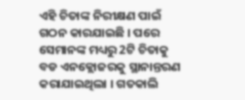ଏହି ଚିତାଙ୍କ ନିରୀକ୍ଷଣ ପାଇଁ ଗଠନ କାରଯାଇଛି । ପରେ ସେମାନଙ୍କ ମଧ୍ୟରୁ 2ଟି ଚିତାକୁ ବଡ ଏନକ୍ଲୋଜରକୁ ସ୍ଥାନାନ୍ତରଣ କରାଯାଇଥିଲା । ଗତକାଲି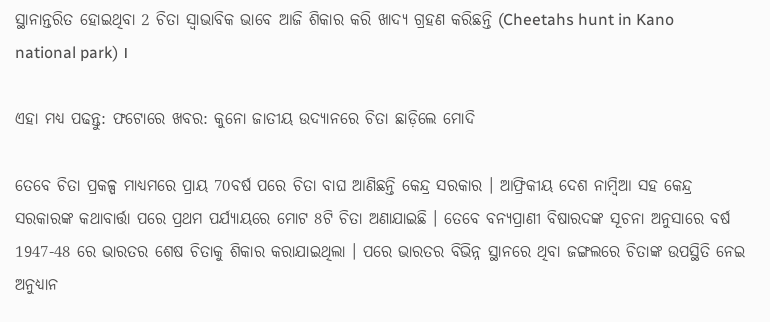ସ୍ଥାନାନ୍ତରିତ ହୋଇଥିବା 2 ଚିତା ସ୍ବାଭାବିକ ଭାବେ ଆଜି ଶିକାର କରି ଖାଦ୍ୟ ଗ୍ରହଣ କରିଛନ୍ତି (Cheetahs hunt in Kano national park) ।

ଏହା ମଧ୍ୟ ପଢନ୍ତୁ: ଫଟୋରେ ଖବର: କୁନୋ ଜାତୀୟ ଉଦ୍ୟାନରେ ଚିତା ଛାଡ଼ିଲେ ମୋଦି

ତେବେ ଚିତା ପ୍ରକଳ୍ପ ମାଧ୍ୟମରେ ପ୍ରାୟ 70ବର୍ଷ ପରେ ଚିତା ବାଘ ଆଣିଛନ୍ତି କେନ୍ଦ୍ର ସରକାର । ଆଫ୍ରିକୀୟ ଦେଶ ନାମ୍ବିଆ ସହ କେନ୍ଦ୍ର ସରକାରଙ୍କ କଥାବାର୍ତ୍ତା ପରେ ପ୍ରଥମ ପର୍ଯ୍ୟାୟରେ ମୋଟ 8ଟି ଚିତା ଅଣାଯାଇଛି । ତେବେ ବନ୍ୟପ୍ରାଣୀ ବିଷାରଦଙ୍କ ସୂଚନା ଅନୁସାରେ ବର୍ଷ 1947-48 ରେ ଭାରତର ଶେଷ ଚିତାକୁ ଶିକାର କରାଯାଇଥିଲା । ପରେ ଭାରତର ବିଭିନ୍ନ ସ୍ଥାନରେ ଥିବା ଜଙ୍ଗଲରେ ଚିତାଙ୍କ ଉପସ୍ଥିତି ନେଇ ଅନୁଧ୍ୟାନ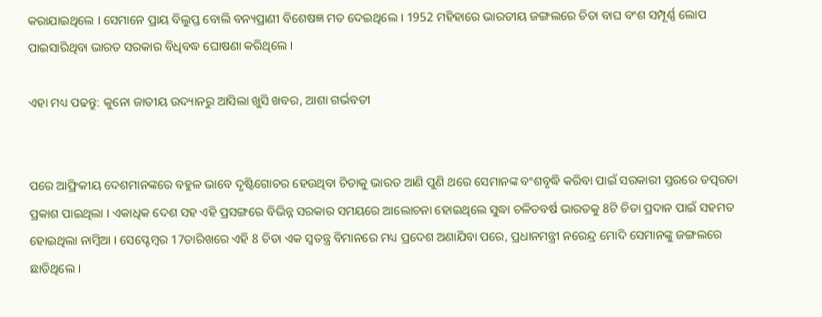କରାଯାଇଥିଲେ । ସେମାନେ ପ୍ରାୟ ବିଲୁପ୍ତ ବୋଲି ବନ୍ୟପ୍ରାଣୀ ବିଶେଷଜ୍ଞ ମତ ଦେଇଥିଲେ । 1952 ମହିହାରେ ଭାରତୀୟ ଜଙ୍ଗଲରେ ଚିତା ବାଘ ବଂଶ ସମ୍ପୂର୍ଣ୍ଣ ଲୋପ ପାଇସାରିଥିବା ଭାରତ ସରକାର ବିଧିବଦ୍ଧ ଘୋଷଣା କରିଥିଲେ ।

ଏହା ମଧ୍ୟ ପଢନ୍ତୁ: କୁନୋ ଜାତୀୟ ଉଦ୍ୟାନରୁ ଆସିଲା ଖୁସି ଖବର, ଆଶା ଗର୍ଭବତୀ


ପରେ ଆଫ୍ରିକୀୟ ଦେଶମାନଙ୍କରେ ବହୁଳ ଭାବେ ଦୃଷ୍ଟିଗୋଚର ହେଉଥିବା ଚିତାକୁ ଭାରତ ଆଣି ପୁଣି ଥରେ ସେମାନଙ୍କ ବଂଶବୃଦ୍ଧି କରିବା ପାଇଁ ସରକାରୀ ସ୍ତରରେ ତତ୍ପରତା ପ୍ରକାଶ ପାଇଥିଲା । ଏକାଧିକ ଦେଶ ସହ ଏହି ପ୍ରସଙ୍ଗରେ ବିଭିନ୍ନ ସରକାର ସମୟରେ ଆଲୋଚନା ହୋଇଥିଲେ ସୁଦ୍ଧା ଚଳିତବର୍ଷ ଭାରତକୁ 8ଟି ଚିତା ପ୍ରଦାନ ପାଇଁ ସହମତ ହୋଇଥିଲା ନାମ୍ବିଆ । ସେପ୍ଟେମ୍ବର 17ତାରିଖରେ ଏହି 8 ଚିତା ଏକ ସ୍ବତନ୍ତ୍ର ବିମାନରେ ମଧ୍ୟ ପ୍ରଦେଶ ଅଣାଯିବା ପରେ, ପ୍ରଧାନମନ୍ତ୍ରୀ ନରେନ୍ଦ୍ର ମୋଦି ସେମାନଙ୍କୁ ଜଙ୍ଗଲରେ ଛାଡିଥିଲେ ।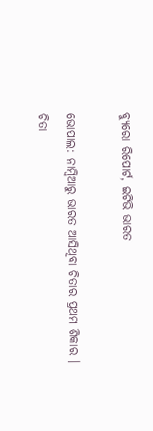ବ୍ୟୁରୋ ରିପୋର୍ଟ, ଇଟିଭି ଭାରତ

ଭୋପାଲ: ନାମ୍ବିଆରୁ ଭାରତ ଆସିଥିବା ଚିତାର ପ୍ରଥମ ଶିକାର । ଚିତା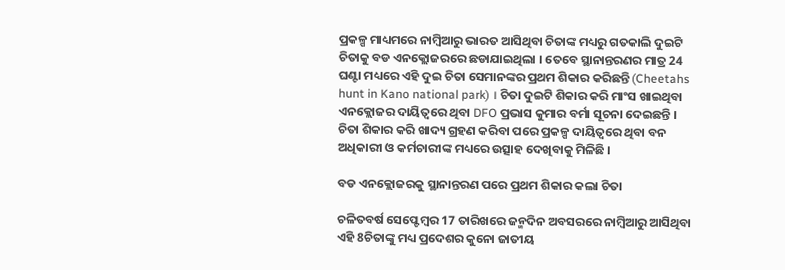ପ୍ରକଳ୍ପ ମାଧ୍ୟମରେ ନାମ୍ବିଆରୁ ଭାରତ ଆସିଥିବା ଚିତାଙ୍କ ମଧ୍ୟରୁ ଗତକାଲି ଦୁଇଟି ଚିତାକୁ ବଡ ଏନକ୍ଲୋଜରରେ ଛଡାଯାଇଥିଲା । ତେବେ ସ୍ଥାନାନ୍ତରଣର ମାତ୍ର 24 ଘଣ୍ଟା ମଧ୍ୟରେ ଏହି ଦୁଇ ଚିତା ସେମାନଙ୍କର ପ୍ରଥମ ଶିକାର କରିଛନ୍ତି (Cheetahs hunt in Kano national park) । ଚିତା ଦୁଇଟି ଶିକାର କରି ମାଂସ ଖାଇଥିବା ଏନକ୍ଲୋଜର ଦାୟିତ୍ବରେ ଥିବା DFO ପ୍ରଭାସ କୁମାର ବର୍ମା ସୂଚନା ଦେଇଛନ୍ତି । ଚିତା ଶିକାର କରି ଖାଦ୍ୟ ଗ୍ରହଣ କରିବା ପରେ ପ୍ରକଳ୍ପ ଦାୟିତ୍ବରେ ଥିବା ବନ ଅଧିକାରୀ ଓ କର୍ମଚାରୀଙ୍କ ମଧ୍ୟରେ ଉତ୍ସାହ ଦେଖିବାକୁ ମିଳିଛି ।

ବଡ ଏନକ୍ଲୋଜରକୁ ସ୍ଥାନାନ୍ତରଣ ପରେ ପ୍ରଥମ ଶିକାର କଲା ଚିତା

ଚଳିତବର୍ଷ ସେପ୍ଟେମ୍ବର 17 ତାରିଖରେ ଜନ୍ମଦିନ ଅବସରରେ ନାମ୍ବିଆରୁ ଆସିଥିବା ଏହି 8ଚିତାଙ୍କୁ ମଧ୍ୟ ପ୍ରଦେଶର କୁନୋ ଜାତୀୟ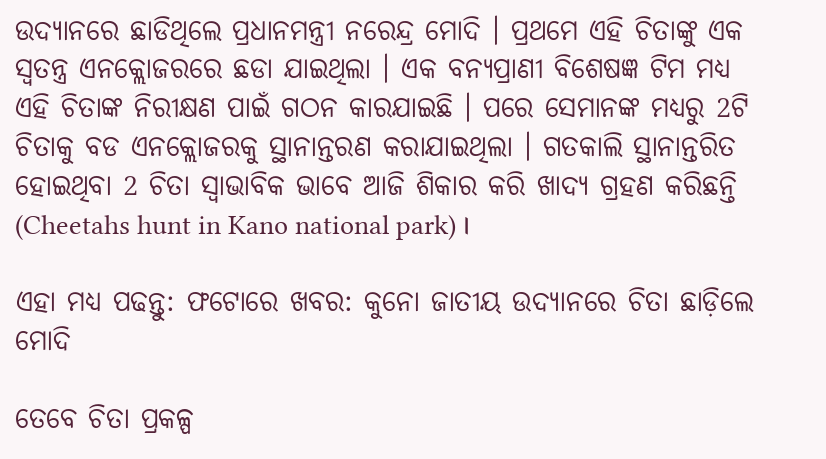ଉଦ୍ୟାନରେ ଛାଡିଥିଲେ ପ୍ରଧାନମନ୍ତ୍ରୀ ନରେନ୍ଦ୍ର ମୋଦି । ପ୍ରଥମେ ଏହି ଚିତାଙ୍କୁ ଏକ ସ୍ବତନ୍ତ୍ର ଏନକ୍ଲୋଜରରେ ଛଡା ଯାଇଥିଲା । ଏକ ବନ୍ୟପ୍ରାଣୀ ବିଶେଷଜ୍ଞ ଟିମ ମଧ୍ୟ ଏହି ଚିତାଙ୍କ ନିରୀକ୍ଷଣ ପାଇଁ ଗଠନ କାରଯାଇଛି । ପରେ ସେମାନଙ୍କ ମଧ୍ୟରୁ 2ଟି ଚିତାକୁ ବଡ ଏନକ୍ଲୋଜରକୁ ସ୍ଥାନାନ୍ତରଣ କରାଯାଇଥିଲା । ଗତକାଲି ସ୍ଥାନାନ୍ତରିତ ହୋଇଥିବା 2 ଚିତା ସ୍ବାଭାବିକ ଭାବେ ଆଜି ଶିକାର କରି ଖାଦ୍ୟ ଗ୍ରହଣ କରିଛନ୍ତି (Cheetahs hunt in Kano national park) ।

ଏହା ମଧ୍ୟ ପଢନ୍ତୁ: ଫଟୋରେ ଖବର: କୁନୋ ଜାତୀୟ ଉଦ୍ୟାନରେ ଚିତା ଛାଡ଼ିଲେ ମୋଦି

ତେବେ ଚିତା ପ୍ରକଳ୍ପ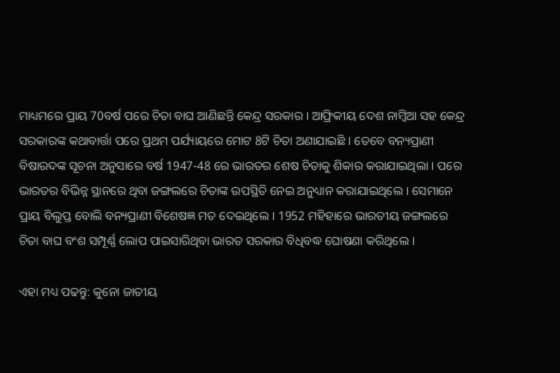ମାଧ୍ୟମରେ ପ୍ରାୟ 70ବର୍ଷ ପରେ ଚିତା ବାଘ ଆଣିଛନ୍ତି କେନ୍ଦ୍ର ସରକାର । ଆଫ୍ରିକୀୟ ଦେଶ ନାମ୍ବିଆ ସହ କେନ୍ଦ୍ର ସରକାରଙ୍କ କଥାବାର୍ତ୍ତା ପରେ ପ୍ରଥମ ପର୍ଯ୍ୟାୟରେ ମୋଟ 8ଟି ଚିତା ଅଣାଯାଇଛି । ତେବେ ବନ୍ୟପ୍ରାଣୀ ବିଷାରଦଙ୍କ ସୂଚନା ଅନୁସାରେ ବର୍ଷ 1947-48 ରେ ଭାରତର ଶେଷ ଚିତାକୁ ଶିକାର କରାଯାଇଥିଲା । ପରେ ଭାରତର ବିଭିନ୍ନ ସ୍ଥାନରେ ଥିବା ଜଙ୍ଗଲରେ ଚିତାଙ୍କ ଉପସ୍ଥିତି ନେଇ ଅନୁଧ୍ୟାନ କରାଯାଇଥିଲେ । ସେମାନେ ପ୍ରାୟ ବିଲୁପ୍ତ ବୋଲି ବନ୍ୟପ୍ରାଣୀ ବିଶେଷଜ୍ଞ ମତ ଦେଇଥିଲେ । 1952 ମହିହାରେ ଭାରତୀୟ ଜଙ୍ଗଲରେ ଚିତା ବାଘ ବଂଶ ସମ୍ପୂର୍ଣ୍ଣ ଲୋପ ପାଇସାରିଥିବା ଭାରତ ସରକାର ବିଧିବଦ୍ଧ ଘୋଷଣା କରିଥିଲେ ।

ଏହା ମଧ୍ୟ ପଢନ୍ତୁ: କୁନୋ ଜାତୀୟ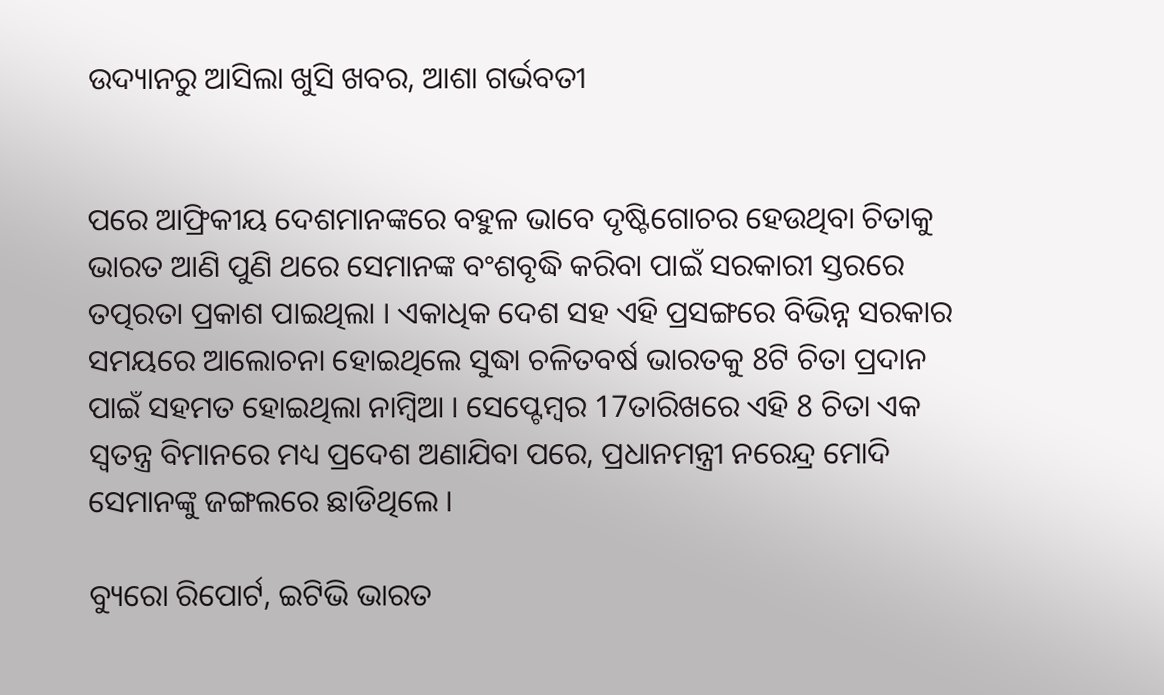ଉଦ୍ୟାନରୁ ଆସିଲା ଖୁସି ଖବର, ଆଶା ଗର୍ଭବତୀ


ପରେ ଆଫ୍ରିକୀୟ ଦେଶମାନଙ୍କରେ ବହୁଳ ଭାବେ ଦୃଷ୍ଟିଗୋଚର ହେଉଥିବା ଚିତାକୁ ଭାରତ ଆଣି ପୁଣି ଥରେ ସେମାନଙ୍କ ବଂଶବୃଦ୍ଧି କରିବା ପାଇଁ ସରକାରୀ ସ୍ତରରେ ତତ୍ପରତା ପ୍ରକାଶ ପାଇଥିଲା । ଏକାଧିକ ଦେଶ ସହ ଏହି ପ୍ରସଙ୍ଗରେ ବିଭିନ୍ନ ସରକାର ସମୟରେ ଆଲୋଚନା ହୋଇଥିଲେ ସୁଦ୍ଧା ଚଳିତବର୍ଷ ଭାରତକୁ 8ଟି ଚିତା ପ୍ରଦାନ ପାଇଁ ସହମତ ହୋଇଥିଲା ନାମ୍ବିଆ । ସେପ୍ଟେମ୍ବର 17ତାରିଖରେ ଏହି 8 ଚିତା ଏକ ସ୍ବତନ୍ତ୍ର ବିମାନରେ ମଧ୍ୟ ପ୍ରଦେଶ ଅଣାଯିବା ପରେ, ପ୍ରଧାନମନ୍ତ୍ରୀ ନରେନ୍ଦ୍ର ମୋଦି ସେମାନଙ୍କୁ ଜଙ୍ଗଲରେ ଛାଡିଥିଲେ ।

ବ୍ୟୁରୋ ରିପୋର୍ଟ, ଇଟିଭି ଭାରତ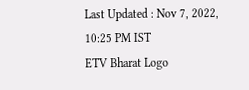Last Updated : Nov 7, 2022, 10:25 PM IST
ETV Bharat Logo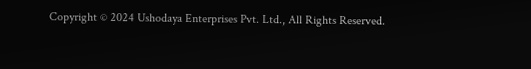Copyright © 2024 Ushodaya Enterprises Pvt. Ltd., All Rights Reserved.